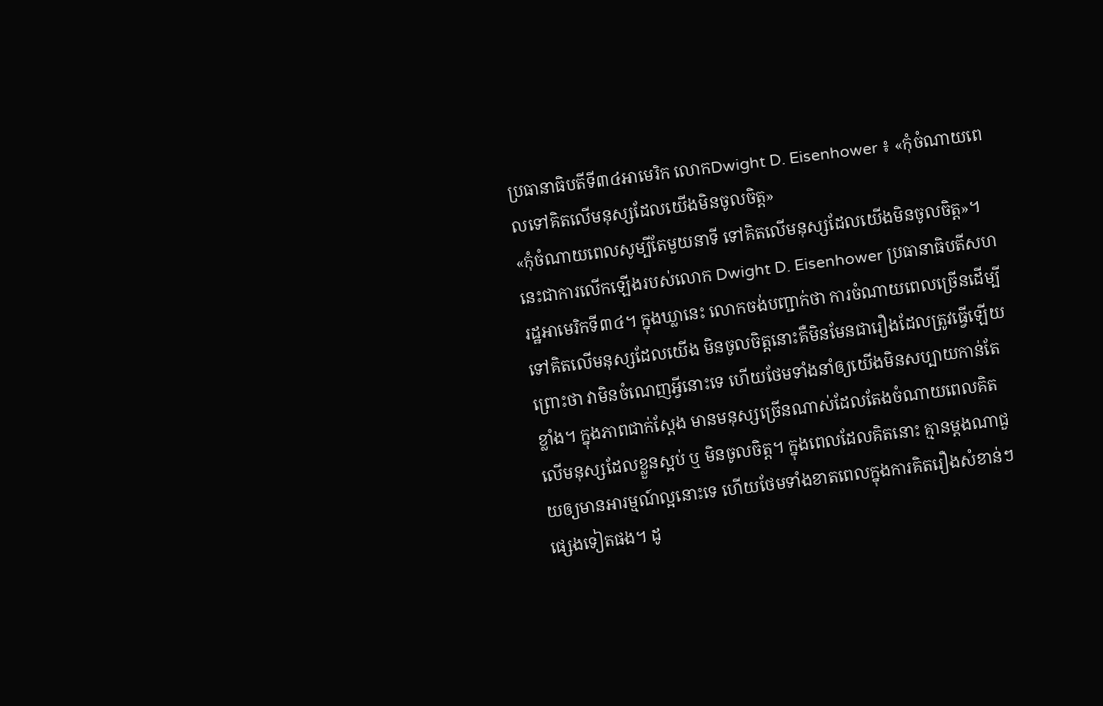ប្រធានាធិបតីទី៣៤អាមេរិក លោកDwight D. Eisenhower ៖ «កុំចំណាយពេលទៅគិតលើមនុស្សដែលយើងមិនចូលចិត្ត»
«កុំចំណាយពេលសូម្បីតែមួយនាទី ទៅគិតលើមនុស្សដែលយើងមិនចូលចិត្ត»។
នេះជាការលើកឡើងរបស់លោក Dwight D. Eisenhower ប្រធានាធិបតីសហរដ្ឋអាមេរិកទី៣៤។ ក្នុងឃ្លានេះ លោកចង់បញ្ជាក់ថា ការចំណាយពេលច្រើនដើម្បីទៅគិតលើមនុស្សដែលយើង មិនចូលចិត្តនោះគឺមិនមែនជារឿងដែលត្រូវធ្វើឡើយព្រោះថា វាមិនចំណេញអ្វីនោះទេ ហើយថែមទាំងនាំឲ្យយើងមិនសប្បាយកាន់តែខ្លាំង។ ក្នុងភាពជាក់ស្ដែង មានមនុស្សច្រើនណាស់ដែលតែងចំណាយពេលគិតលើមនុស្សដែលខ្លួនស្អប់ ឬ មិនចូលចិត្ត។ ក្នុងពេលដែលគិតនោះ គ្មានម្ដងណាជួយឲ្យមានអារម្មណ៍ល្អនោះទេ ហើយថែមទាំងខាតពេលក្នុងការគិតរឿងសំខាន់ៗផ្សេងទៀតផង។ ដូ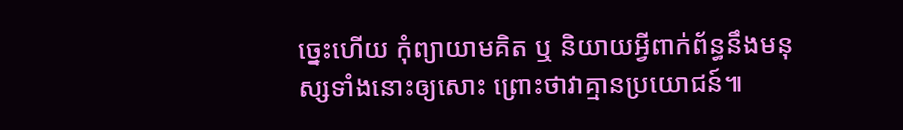ច្នេះហើយ កុំព្យាយាមគិត ឬ និយាយអ្វីពាក់ព័ន្ធនឹងមនុស្សទាំងនោះឲ្យសោះ ព្រោះថាវាគ្មានប្រយោជន៍៕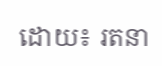ដោយ៖ រតនា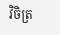វិចិត្រ